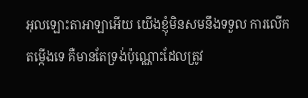អុលឡោះតាអាឡាអើយ យើងខ្ញុំមិនសមនឹងទទួល ការលើកតម្កើងទេ គឺមានតែទ្រង់ប៉ុណ្ណោះដែលត្រូវ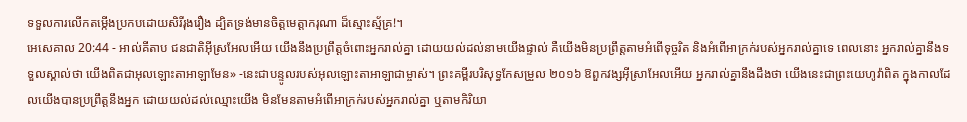ទទួលការលើកតម្កើងប្រកបដោយសិរីរុងរឿង ដ្បិតទ្រង់មានចិត្តមេត្តាករុណា ដ៏ស្មោះស្ម័គ្រ!។
អេសេគាល 20:44 - អាល់គីតាប ជនជាតិអ៊ីស្រអែលអើយ យើងនឹងប្រព្រឹត្តចំពោះអ្នករាល់គ្នា ដោយយល់ដល់នាមយើងផ្ទាល់ គឺយើងមិនប្រព្រឹត្តតាមអំពើទុច្ចរិត និងអំពើអាក្រក់របស់អ្នករាល់គ្នាទេ ពេលនោះ អ្នករាល់គ្នានឹងទទួលស្គាល់ថា យើងពិតជាអុលឡោះតាអាឡាមែន» -នេះជាបន្ទូលរបស់អុលឡោះតាអាឡាជាម្ចាស់។ ព្រះគម្ពីរបរិសុទ្ធកែសម្រួល ២០១៦ ឱពួកវង្សអ៊ីស្រាអែលអើយ អ្នករាល់គ្នានឹងដឹងថា យើងនេះជាព្រះយេហូវ៉ាពិត ក្នុងកាលដែលយើងបានប្រព្រឹត្តនឹងអ្នក ដោយយល់ដល់ឈ្មោះយើង មិនមែនតាមអំពើអាក្រក់របស់អ្នករាល់គ្នា ឬតាមកិរិយា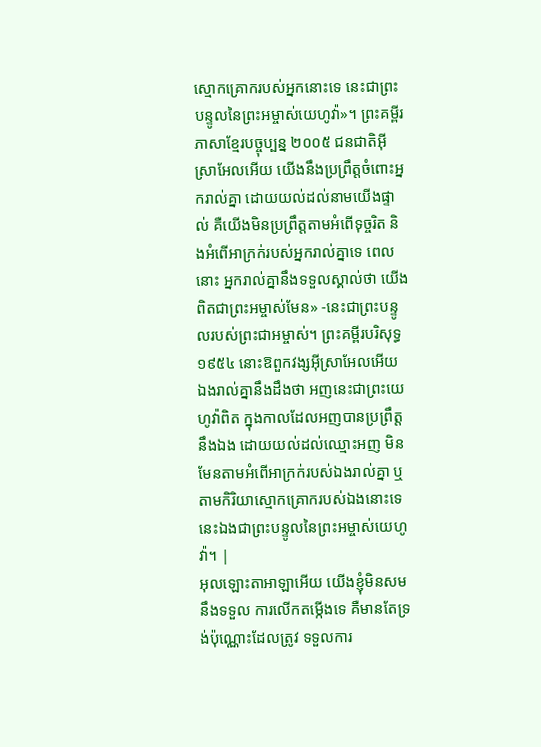ស្មោកគ្រោករបស់អ្នកនោះទេ នេះជាព្រះបន្ទូលនៃព្រះអម្ចាស់យេហូវ៉ា»។ ព្រះគម្ពីរភាសាខ្មែរបច្ចុប្បន្ន ២០០៥ ជនជាតិអ៊ីស្រាអែលអើយ យើងនឹងប្រព្រឹត្តចំពោះអ្នករាល់គ្នា ដោយយល់ដល់នាមយើងផ្ទាល់ គឺយើងមិនប្រព្រឹត្តតាមអំពើទុច្ចរិត និងអំពើអាក្រក់របស់អ្នករាល់គ្នាទេ ពេលនោះ អ្នករាល់គ្នានឹងទទួលស្គាល់ថា យើងពិតជាព្រះអម្ចាស់មែន» -នេះជាព្រះបន្ទូលរបស់ព្រះជាអម្ចាស់។ ព្រះគម្ពីរបរិសុទ្ធ ១៩៥៤ នោះឱពួកវង្សអ៊ីស្រាអែលអើយ ឯងរាល់គ្នានឹងដឹងថា អញនេះជាព្រះយេហូវ៉ាពិត ក្នុងកាលដែលអញបានប្រព្រឹត្តនឹងឯង ដោយយល់ដល់ឈ្មោះអញ មិនមែនតាមអំពើអាក្រក់របស់ឯងរាល់គ្នា ឬតាមកិរិយាស្មោកគ្រោករបស់ឯងនោះទេ នេះឯងជាព្រះបន្ទូលនៃព្រះអម្ចាស់យេហូវ៉ា។ |
អុលឡោះតាអាឡាអើយ យើងខ្ញុំមិនសមនឹងទទួល ការលើកតម្កើងទេ គឺមានតែទ្រង់ប៉ុណ្ណោះដែលត្រូវ ទទួលការ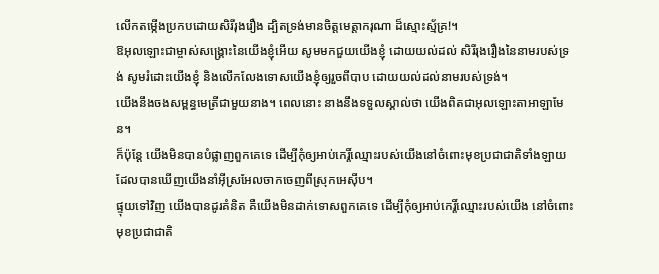លើកតម្កើងប្រកបដោយសិរីរុងរឿង ដ្បិតទ្រង់មានចិត្តមេត្តាករុណា ដ៏ស្មោះស្ម័គ្រ!។
ឱអុលឡោះជាម្ចាស់សង្គ្រោះនៃយើងខ្ញុំអើយ សូមមកជួយយើងខ្ញុំ ដោយយល់ដល់ សិរីរុងរឿងនៃនាមរបស់ទ្រង់ សូមរំដោះយើងខ្ញុំ និងលើកលែងទោសយើងខ្ញុំឲ្យរួចពីបាប ដោយយល់ដល់នាមរបស់ទ្រង់។
យើងនឹងចងសម្ពន្ធមេត្រីជាមួយនាង។ ពេលនោះ នាងនឹងទទួលស្គាល់ថា យើងពិតជាអុលឡោះតាអាឡាមែន។
ក៏ប៉ុន្តែ យើងមិនបានបំផ្លាញពួកគេទេ ដើម្បីកុំឲ្យអាប់កេរ្តិ៍ឈ្មោះរបស់យើងនៅចំពោះមុខប្រជាជាតិទាំងឡាយ ដែលបានឃើញយើងនាំអ៊ីស្រអែលចាកចេញពីស្រុកអេស៊ីប។
ផ្ទុយទៅវិញ យើងបានដូរគំនិត គឺយើងមិនដាក់ទោសពួកគេទេ ដើម្បីកុំឲ្យអាប់កេរ្តិ៍ឈ្មោះរបស់យើង នៅចំពោះមុខប្រជាជាតិ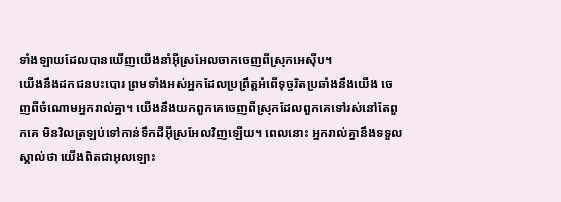ទាំងឡាយដែលបានឃើញយើងនាំអ៊ីស្រអែលចាកចេញពីស្រុកអេស៊ីប។
យើងនឹងដកជនបះបោរ ព្រមទាំងអស់អ្នកដែលប្រព្រឹត្តអំពើទុច្ចរិតប្រឆាំងនឹងយើង ចេញពីចំណោមអ្នករាល់គ្នា។ យើងនឹងយកពួកគេចេញពីស្រុកដែលពួកគេទៅរស់នៅតែពួកគេ មិនវិលត្រឡប់ទៅកាន់ទឹកដីអ៊ីស្រអែលវិញឡើយ។ ពេលនោះ អ្នករាល់គ្នានឹងទទួលស្គាល់ថា យើងពិតជាអុលឡោះ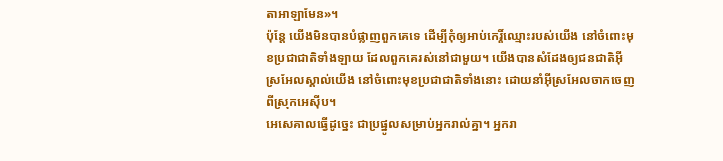តាអាឡាមែន»។
ប៉ុន្តែ យើងមិនបានបំផ្លាញពួកគេទេ ដើម្បីកុំឲ្យអាប់កេរ្តិ៍ឈ្មោះរបស់យើង នៅចំពោះមុខប្រជាជាតិទាំងឡាយ ដែលពួកគេរស់នៅជាមួយ។ យើងបានសំដែងឲ្យជនជាតិអ៊ីស្រអែលស្គាល់យើង នៅចំពោះមុខប្រជាជាតិទាំងនោះ ដោយនាំអ៊ីស្រអែលចាកចេញពីស្រុកអេស៊ីប។
អេសេគាលធ្វើដូច្នេះ ជាប្រផ្នូលសម្រាប់អ្នករាល់គ្នា។ អ្នករា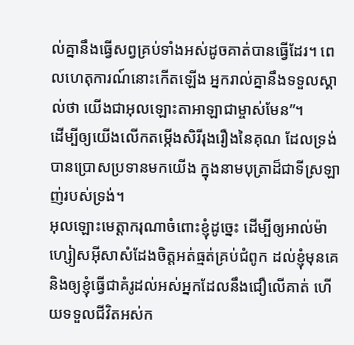ល់គ្នានឹងធ្វើសព្វគ្រប់ទាំងអស់ដូចគាត់បានធ្វើដែរ។ ពេលហេតុការណ៍នោះកើតឡើង អ្នករាល់គ្នានឹងទទួលស្គាល់ថា យើងជាអុលឡោះតាអាឡាជាម្ចាស់មែន”។
ដើម្បីឲ្យយើងលើកតម្កើងសិរីរុងរឿងនៃគុណ ដែលទ្រង់បានប្រោសប្រទានមកយើង ក្នុងនាមបុត្រាដ៏ជាទីស្រឡាញ់របស់ទ្រង់។
អុលឡោះមេត្ដាករុណាចំពោះខ្ញុំដូច្នេះ ដើម្បីឲ្យអាល់ម៉ាហ្សៀសអ៊ីសាសំដែងចិត្តអត់ធ្មត់គ្រប់ជំពូក ដល់ខ្ញុំមុនគេ និងឲ្យខ្ញុំធ្វើជាគំរូដល់អស់អ្នកដែលនឹងជឿលើគាត់ ហើយទទួលជីវិតអស់ក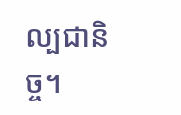ល្បជានិច្ច។